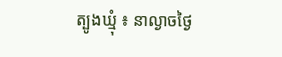ត្បូងឃ្មុំ ៖ នាល្ងាចថ្ងៃ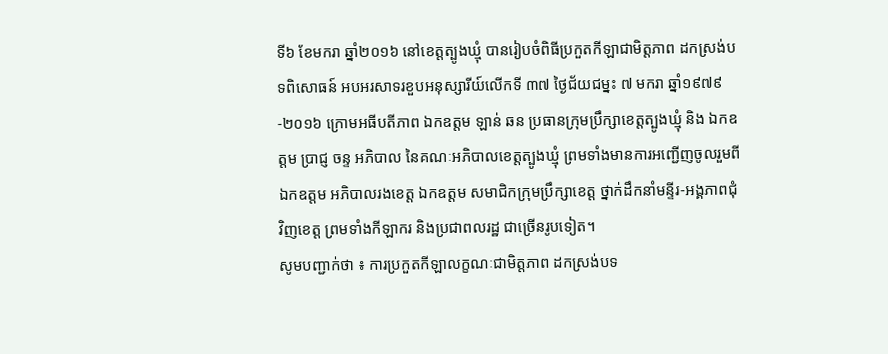ទី៦ ខែមករា ឆ្នាំ២០១៦ នៅខេត្តត្បូងឃ្មុំ បានរៀបចំពិធីប្រកួតកីឡាជាមិត្តភាព ដកស្រង់បទពិសោធន៍ អបអរសាទរខួបអនុស្សារីយ៍លើកទី ៣៧ ថ្ងៃជ័យជម្នះ ៧ មករា ឆ្នាំ១៩៧៩-២០១៦ ក្រោមអធីបតីភាព ឯកឧត្តម ឡាន់ ឆន ប្រធានក្រុមប្រឹក្សាខេត្តត្បូងឃ្មុំ និង ឯកឧត្តម ប្រាជ្ញ ចន្ទ អភិបាល នៃគណៈអភិបាលខេត្តត្បូងឃ្មុំ ព្រមទាំងមានការអញ្ជើញចូលរួមពី ឯកឧត្តម អភិបាលរងខេត្ត ឯកឧត្តម សមាជិកក្រុមប្រឹក្សាខេត្ត ថ្នាក់ដឹកនាំមន្ទីរ-អង្គភាពជុំវិញខេត្ត ព្រមទាំងកីឡាករ និងប្រជាពលរដ្ឋ ជាច្រើនរូបទៀត។
សូមបញ្ជាក់ថា ៖ ការប្រកួតកីឡាលក្ខណៈជាមិត្តភាព ដកស្រង់បទ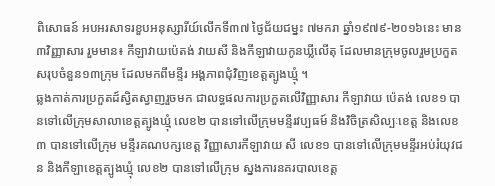ពិសោធន៍ អបអរសាទរខួបអនុស្សារីយ៍លើកទី៣៧ ថ្ងៃជ័យជម្នះ ៧មករា ឆ្នាំ១៩៧៩-២០១៦នេះ មាន ៣វិញ្ញាសារ រួមមាន៖ កីឡាវាយប៉េតង់ វាយសី និងកីឡាវាយកូនឃ្លីលើតុ ដែលមានក្រុមចូលរួមប្រកួតសរុបចំនួន១៣ក្រុម ដែលមកពីមន្ទីរ អង្គភាពជុំវិញខេត្តត្បូងឃ្មុំ ។
ឆ្លងកាត់ការប្រកួតដ៍ស្វិតស្វាញរួចមក ជាលទ្ធផលការប្រកួតលើវិញ្ញាសារ កីឡាវាយ ប៉េតង់ លេខ១ បានទៅលើក្រុមសាលាខេត្តត្បូងឃ្មុំ លេខ២ បានទៅលើក្រុមមន្ទីរវប្បធម៍ និងវិចិត្រសិល្បៈខេត្ត និងលេខ៣ បានទៅលើក្រុម មន្ទីរគណបក្សខេត្ត វិញ្ញាសារកីឡាវាយ សី លេខ១ បានទៅលើក្រុមមន្ទីរអប់រំយុវជន និងកីឡាខេត្តត្បូងឃ្មុំ លេខ២ បានទៅលើក្រុម ស្នងការនគរបាលខេត្ត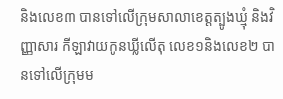និងលេខ៣ បានទៅលើក្រុមសាលាខេត្តត្បូងឃ្មុំ និងវិញ្ញាសារ កីឡាវាយកូនឃ្លីលើតុ លេខ១និងលេខ២ បានទៅលើក្រុមម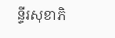ន្ទីរសុខាភិ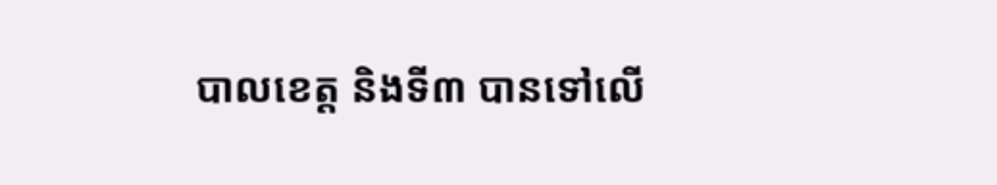បាលខេត្ត និងទី៣ បានទៅលើ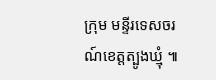ក្រុម មន្ទីរទេសចរណ៍ខេត្តត្បូងឃ្មុំ ៕